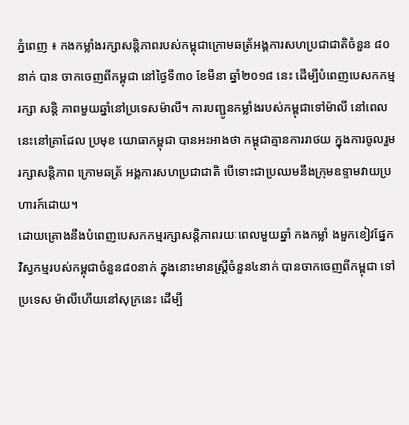ភ្នំពេញ ៖ កងកម្លាំងរក្សាសន្តិភាពរបស់កម្ពុជាក្រោមឆត្រ័អង្គការសហប្រជាជាតិចំនួន ៨០នាក់ បាន ចាកចេញពីកម្ពុជា នៅថ្ងៃទី៣០ ខែមីនា ឆ្នាំ២០១៨ នេះ ដើម្បីបំពេញបេសកកម្មរក្សា សន្តិ ភាពមួយឆ្នាំនៅប្រទេសម៉ាលី។ ការបញ្ជូនកម្លាំងរបស់កម្ពុជាទៅម៉ាលី នៅពេលនេះនៅគ្រាដែល ប្រមុខ យោធាកម្ពុជា បានអះអាងថា កម្ពុជាគ្មានការរាថយ ក្នុងការចូលរួមរក្សាសន្តិភាព ក្រោមឆត្រ័ អង្គការសហប្រជាជាតិ បើទោះជាប្រឈមនឹងក្រុមឧទ្ទាមវាយប្រហារក៍ដោយ។
ដោយគ្រោងនឹងបំពេញបេសកកម្មរក្សាសន្តិភាពរយៈពេលមួយឆ្នាំ កងកម្លាំ ងមួកខៀវផ្នែក វិស្វកម្មរបស់កម្ពុជាចំនួន៨០នាក់ ក្នុងនោះមានស្ត្រីចំនួន៤នាក់ បានចាកចេញពីកម្ពុជា ទៅប្រទេស ម៉ាលីហើយនៅសុក្រនេះ ដើម្បី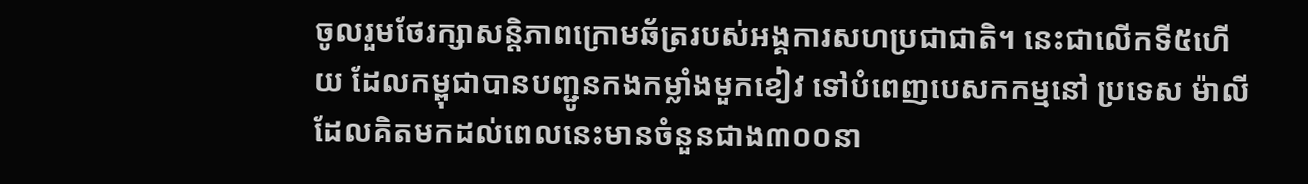ចូលរួមថែរក្សាសន្តិភាពក្រោមឆ័ត្ររបស់អង្គការសហប្រជាជាតិ។ នេះជាលើកទី៥ហើយ ដែលកម្ពុជាបានបញ្ជូនកងកម្លាំងមួកខៀវ ទៅបំពេញបេសកកម្មនៅ ប្រទេស ម៉ាលី ដែលគិតមកដល់ពេលនេះមានចំនួនជាង៣០០នា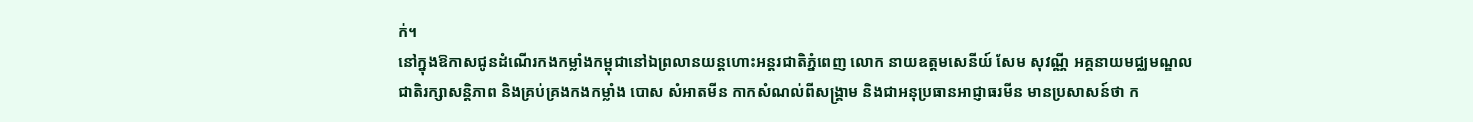ក់។
នៅក្នុងឱកាសជូនដំណើរកងកម្លាំងកម្ពុជានៅឯព្រលានយន្តហោះអន្តរជាតិភ្នំពេញ លោក នាយឧត្តមសេនីយ៍ សែម សុវណ្ណី អគ្គនាយមជ្ឈមណ្ឌលជាតិរក្សាសន្តិភាព និងគ្រប់គ្រងកងកម្លាំង បោស សំអាតមីន កាកសំណល់ពីសង្គ្រាម និងជាអនុប្រធានអាជ្ញាធរមីន មានប្រសាសន៍ថា ក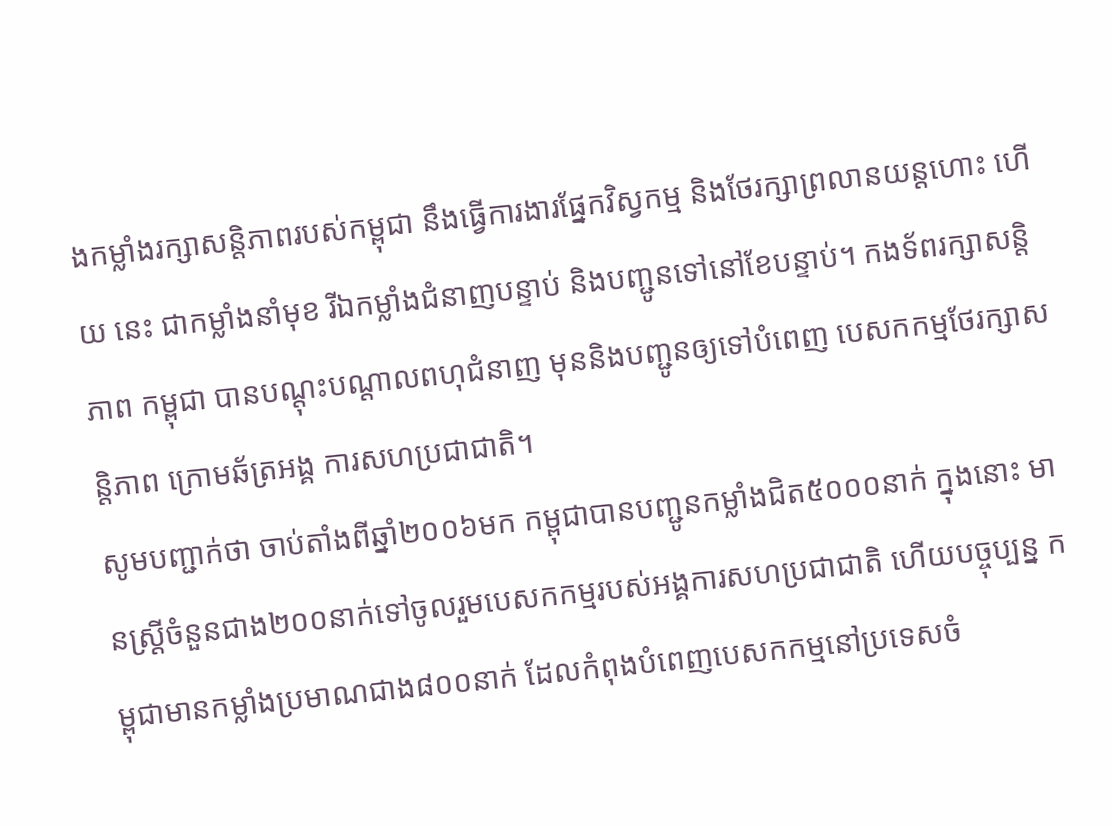ងកម្លាំងរក្សាសន្តិភាពរបស់កម្ពុជា នឹងធ្វើការងារផ្នែកវិស្វកម្ម និងថែរក្សាព្រលានយន្តហោះ ហើយ នេះ ជាកម្លាំងនាំមុខ រីឯកម្លាំងជំនាញបន្ទាប់ និងបញ្ជូនទៅនៅខែបន្ទាប់។ កងទ័ពរក្សាសន្តិភាព កម្ពុជា បានបណ្តុះបណ្តាលពហុជំនាញ មុននិងបញ្ជូនឲ្យទៅបំពេញ បេសកកម្មថែរក្សាសន្តិភាព ក្រោមឆ័ត្រអង្គ ការសហប្រជាជាតិ។
សូមបញ្ជាក់ថា ចាប់តាំងពីឆ្នាំ២០០៦មក កម្ពុជាបានបញ្ជូនកម្លាំងជិត៥០០០នាក់ ក្នុងនោះ មានស្ត្រីចំនួនជាង២០០នាក់ទៅចូលរួមបេសកកម្មរបស់អង្គការសហប្រជាជាតិ ហើយបច្ចុប្បន្ន កម្ពុជាមានកម្លាំងប្រមាណជាង៨០០នាក់ ដែលកំពុងបំពេញបេសកកម្មនៅប្រទេសចំ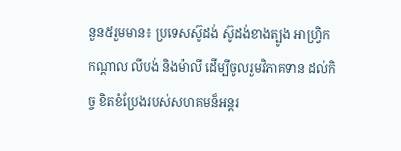នួន៥រួមមាន៖ ប្រទេសស៊ូដង់ ស៊ូដង់ខាងត្បូង អាហ្វ្រិកកណ្តាល លីបង់ និងម៉ាលី ដើម្បីចូលរួមវិភាគទាន ដល់កិច្ច ខិតខំប្រែងរបស់សហគមន៏អន្តរ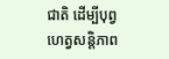ជាតិ ដើម្បីបុព្វហេត្វសន្តិភាព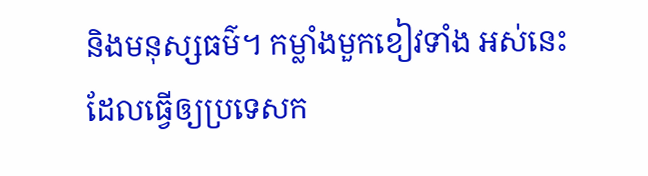និងមនុស្សធម៌។ កម្លាំងមួកខៀវទាំង អស់នេះ ដែលធ្វើឲ្យប្រទេសក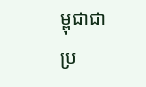ម្ពុជាជាប្រ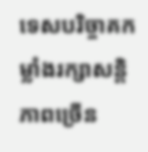ទេសបរិច្ចាគកម្លាំងរក្សាសន្តិភាពច្រើន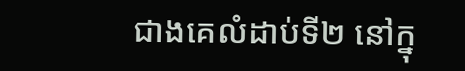ជាងគេលំដាប់ទី២ នៅក្នុ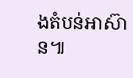ងតំបន់អាស៊ាន៕